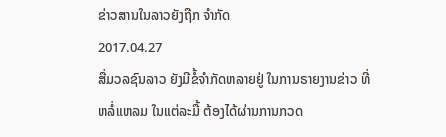ຂ່າວສານໃນລາວຍັງຖືກ ຈໍາກັດ
2017.04.27
ສື່ມວລຊົນລາວ ຍັງມີຂໍ້ຈຳກັດຫລາຍຢູ່ ໃນການຣາຍງານຂ່າວ ທີ່ຫລໍ່ແຫລມ ໃນແຕ່ລະມື້ ຕ້ອງໄດ້ຜ່ານການກວດ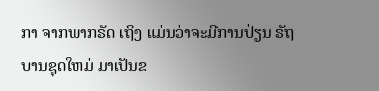ກາ ຈາກພາກຣັດ ເຖິງ ແມ່ນວ່າຈະມີການປ່ຽນ ຣັຖບານຊຸດໃຫມ່ ມາເປັນຂ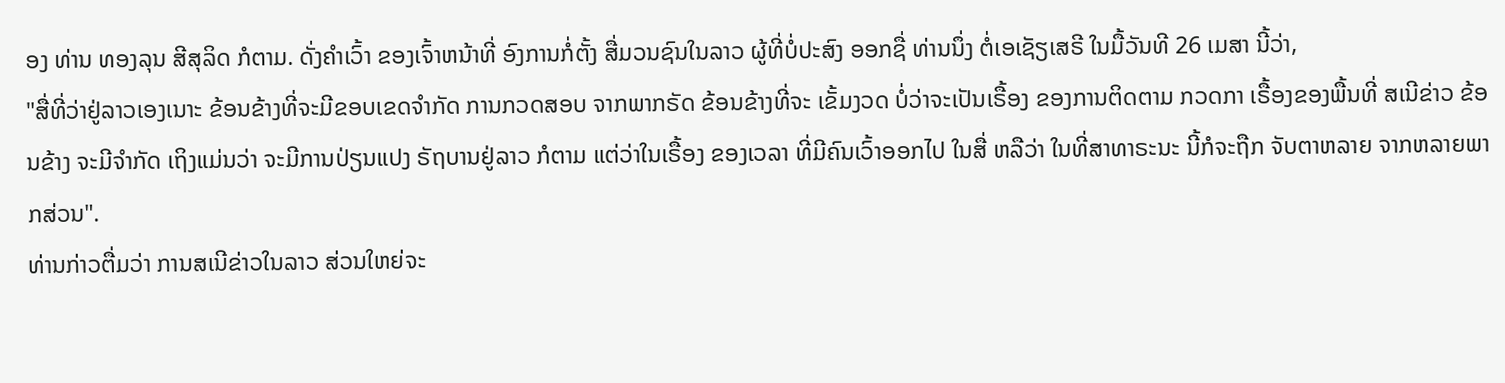ອງ ທ່ານ ທອງລຸນ ສີສຸລິດ ກໍຕາມ. ດັ່ງຄຳເວົ້າ ຂອງເຈົ້າຫນ້າທີ່ ອົງການກໍ່ຕັ້ງ ສື່ມວນຊົນໃນລາວ ຜູ້ທີ່ບໍ່ປະສົງ ອອກຊື່ ທ່ານນຶ່ງ ຕໍ່ເອເຊັຽເສຣີ ໃນມື້ວັນທີ 26 ເມສາ ນີ້ວ່າ,
"ສື່ທີ່ວ່າຢູ່ລາວເອງເນາະ ຂ້ອນຂ້າງທີ່ຈະມີຂອບເຂດຈຳກັດ ການກວດສອບ ຈາກພາກຣັດ ຂ້ອນຂ້າງທີ່ຈະ ເຂັ້ມງວດ ບໍ່ວ່າຈະເປັນເຣື້ອງ ຂອງການຕິດຕາມ ກວດກາ ເຣື້ອງຂອງພື້ນທີ່ ສເນີຂ່າວ ຂ້ອນຂ້າງ ຈະມີຈຳກັດ ເຖິງແມ່ນວ່າ ຈະມີການປ່ຽນແປງ ຣັຖບານຢູ່ລາວ ກໍຕາມ ແຕ່ວ່າໃນເຣື້ອງ ຂອງເວລາ ທີ່ມີຄົນເວົ້າອອກໄປ ໃນສື່ ຫລືວ່າ ໃນທີ່ສາທາຣະນະ ນີ້ກໍຈະຖືກ ຈັບຕາຫລາຍ ຈາກຫລາຍພາກສ່ວນ".
ທ່ານກ່າວຕື່ມວ່າ ການສເນີຂ່າວໃນລາວ ສ່ວນໃຫຍ່ຈະ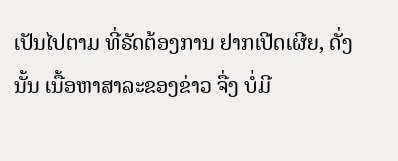ເປັນໄປຕາມ ທີ່ຣັດຕ້ອງການ ຢາກເປີດເຜີຍ, ດັ່ງນັ້ນ ເນື້ອຫາສາລະຂອງຂ່າວ ຈື່ງ ບໍ່ມີ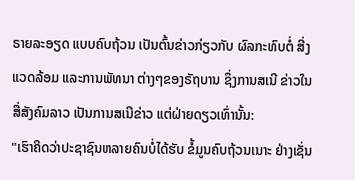ຣາຍລະອຽດ ແບບຄົບຖ້ວນ ເປັນຕົ້ນຂ່າວກ່ຽວກັບ ຜົລກະທົບຕໍ່ ສີ່ງແວດລ້ອມ ແລະການພັທນາ ຕ່າງໆຂອງຣັຖບານ ຊຶ່ງການສເນີ ຂ່າວໃນສື່ສັງຄົມລາວ ເປັນການສເນີຂ່າວ ແຕ່ຝ່າຍດຽວເທົ່ານັ້ນ:
"ເຮົາຄິດວ່າປະຊາຊົນຫລາຍຄົນບໍ່ໄດ້ຮັບ ຂໍ້ມູນຄົບຖ້ວນເນາະ ຢ່າງເຊັ່ນ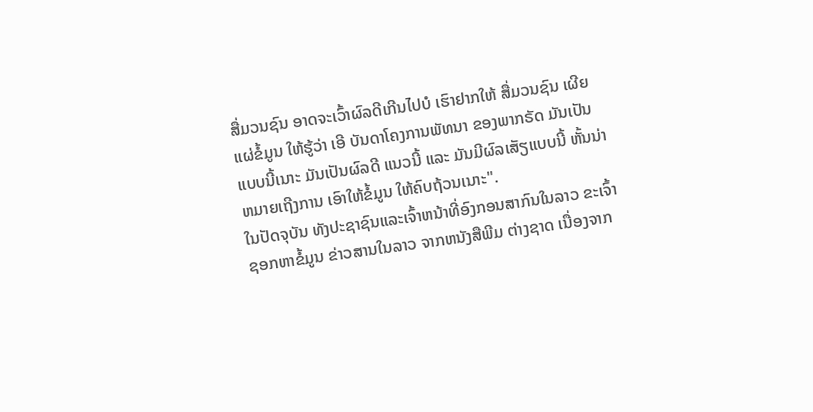ສື່ມວນຊົນ ອາດຈະເວົ້າຜົລດີເກີນໄປບໍ ເຮົາຢາກໃຫ້ ສື່ມວນຊົນ ເຜີຍແຜ່ຂໍ້ມູນ ໃຫ້ຮູ້ວ່າ ເອີ ບັນດາໂຄງການພັທນາ ຂອງພາກຣັດ ມັນເປັນແບບນີ້ເນາະ ມັນເປັນຜົລດີ ແນວນີ້ ແລະ ມັນມີຜົລເສັຽແບບນີ້ ຫັ້ນນ່າ ຫມາຍເຖີງການ ເອົາໃຫ້ຂໍ້ມູນ ໃຫ້ຄົບຖ້ວນເນາະ".
ໃນປັດຈຸບັນ ທັງປະຊາຊົນແລະເຈົ້າຫນ້າທີ່ອົງກອນສາກົນໃນລາວ ຂະເຈົ້າຊອກຫາຂໍ້ມູນ ຂ່າວສານໃນລາວ ຈາກຫນັງສືພີມ ຕ່າງຊາດ ເນື່ອງຈາກ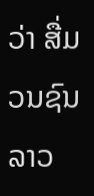ວ່າ ສື່ມວນຊົນລາວ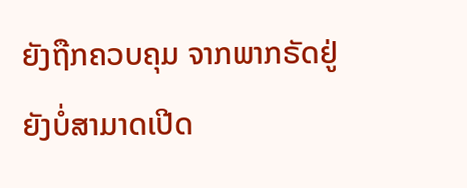ຍັງຖືກຄວບຄຸມ ຈາກພາກຣັດຢູ່ ຍັງບໍ່ສາມາດເປີດ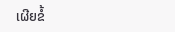ເຜີຍຂໍ້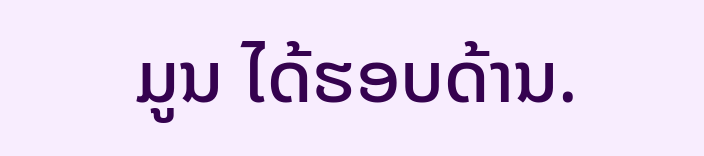ມູນ ໄດ້ຮອບດ້ານ.